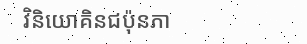វិនិយោគិនជប៉ុនភា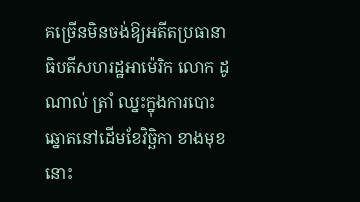គច្រើនមិនចង់ឱ្យអតីតប្រធានាធិបតីសហរដ្ឋអាម៉េរិក លោក ដូណាល់ ត្រាំ ឈ្នះក្នុងការបោះឆ្នោតនៅដើមខែវិច្ឆិកា ខាងមុខនោះ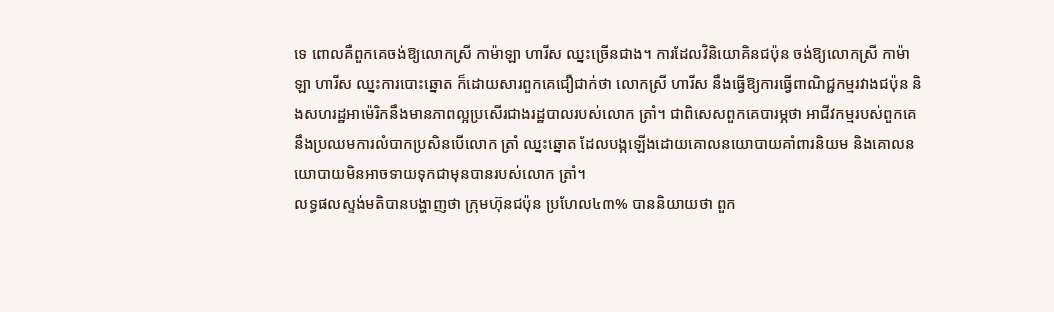ទេ ពោលគឺពួកគេចង់ឱ្យលោកស្រី កាម៉ាឡា ហារីស ឈ្នះច្រើនជាង។ ការដែលវិនិយោគិនជប៉ុន ចង់ឱ្យលោកស្រី កាម៉ាឡា ហារីស ឈ្នះការបោះឆ្នោត ក៏ដោយសារពួកគេជឿជាក់ថា លោកស្រី ហារីស នឹងធ្វើឱ្យការធ្វើពាណិជ្ជកម្មរវាងជប៉ុន និងសហរដ្ឋអាម៉េរិកនឹងមានភាពល្អប្រសើរជាងរដ្ឋបាលរបស់លោក ត្រាំ។ ជាពិសេសពួកគេបារម្ភថា អាជីវកម្មរបស់ពួកគេនឹងប្រឈមការលំបាកប្រសិនបើលោក ត្រាំ ឈ្នះឆ្នោត ដែលបង្កឡើងដោយគោលនយោបាយគាំពារនិយម និងគោលនយោបាយមិនអាចទាយទុកជាមុនបានរបស់លោក ត្រាំ។
លទ្ធផលស្ទង់មតិបានបង្ហាញថា ក្រុមហ៊ុនជប៉ុន ប្រហែល៤៣% បាននិយាយថា ពួក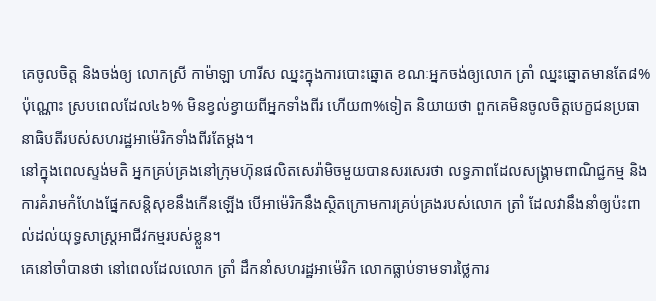គេចូលចិត្ត និងចង់ឲ្យ លោកស្រី កាម៉ាឡា ហារីស ឈ្នះក្នុងការបោះឆ្នោត ខណៈអ្នកចង់ឲ្យលោក ត្រាំ ឈ្នះឆ្នោតមានតែ៨% ប៉ុណ្ណោះ ស្របពេលដែល៤៦% មិនខ្វល់ខ្វាយពីអ្នកទាំងពីរ ហើយ៣%ទៀត និយាយថា ពួកគេមិនចូលចិត្តបេក្ខជនប្រធានាធិបតីរបស់សហរដ្ឋអាម៉េរិកទាំងពីរតែម្តង។
នៅក្នុងពេលស្ទង់មតិ អ្នកគ្រប់គ្រងនៅក្រុមហ៊ុនផលិតសេរ៉ាមិចមួយបានសរសេរថា លទ្ធភាពដែលសង្រ្គាមពាណិជ្ជកម្ម និងការគំរាមកំហែងផ្នែកសន្តិសុខនឹងកើនឡើង បើអាម៉េរិកនឹងស្ថិតក្រោមការគ្រប់គ្រងរបស់លោក ត្រាំ ដែលវានឹងនាំឲ្យប៉ះពាល់ដល់យុទ្ធសាស្រ្តអាជីវកម្មរបស់ខ្លួន។
គេនៅចាំបានថា នៅពេលដែលលោក ត្រាំ ដឹកនាំសហរដ្ឋអាម៉េរិក លោកធ្លាប់ទាមទារថ្លៃការ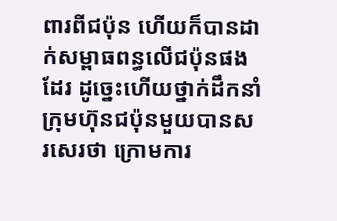ពារពីជប៉ុន ហើយក៏បានដាក់សម្ពាធពន្ធលើជប៉ុនផងដែរ ដូច្នេះហើយថ្នាក់ដឹកនាំក្រុមហ៊ុនជប៉ុនមួយបានសរសេរថា ក្រោមការ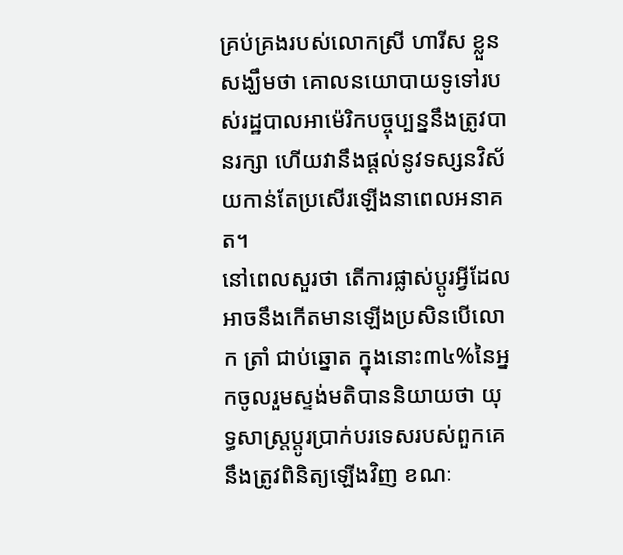គ្រប់គ្រងរបស់លោកស្រី ហារីស ខ្លួនសង្ឃឹមថា គោលនយោបាយទូទៅរបស់រដ្ឋបាលអាម៉េរិកបច្ចុប្បន្ននឹងត្រូវបានរក្សា ហើយវានឹងផ្តល់នូវទស្សនវិស័យកាន់តែប្រសើរឡើងនាពេលអនាគត។
នៅពេលសួរថា តើការផ្លាស់ប្តូរអ្វីដែលអាចនឹងកើតមានឡើងប្រសិនបើលោក ត្រាំ ជាប់ឆ្នោត ក្នុងនោះ៣៤%នៃអ្នកចូលរួមស្ទង់មតិបាននិយាយថា យុទ្ធសាស្រ្តប្តូរប្រាក់បរទេសរបស់ពួកគេនឹងត្រូវពិនិត្យឡើងវិញ ខណៈ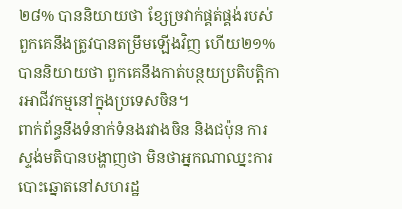២៨% បាននិយាយថា ខ្សែច្រវាក់ផ្គត់ផ្គង់របស់ពួកគេនឹងត្រូវបានតម្រឹមឡើងវិញ ហើយ២១% បាននិយាយថា ពួកគេនឹងកាត់បន្ថយប្រតិបត្តិការអាជីវកម្មនៅក្នុងប្រទេសចិន។
ពាក់ព័ន្ធនឹងទំនាក់ទំនងរវាងចិន និងជប៉ុន ការស្ទង់មតិបានបង្ហាញថា មិនថាអ្នកណាឈ្នះការបោះឆ្នោតនៅសហរដ្ឋ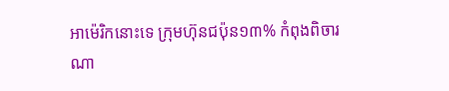អាម៉េរិកនោះទេ ក្រុមហ៊ុនជប៉ុន១៣% កំពុងពិចារណា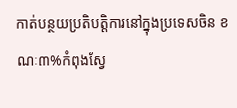កាត់បន្ថយប្រតិបត្តិការនៅក្នុងប្រទេសចិន ខណៈ៣%កំពុងស្វែ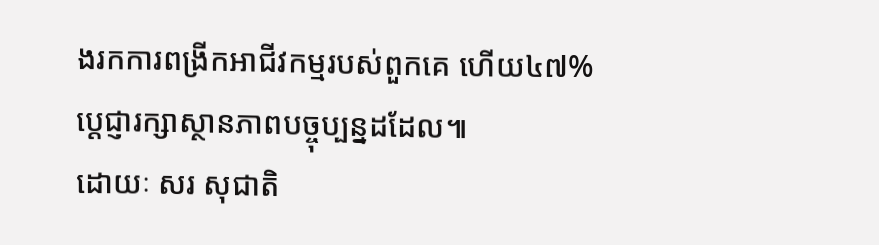ងរកការពង្រីកអាជីវកម្មរបស់ពួកគេ ហើយ៤៧% ប្តេជ្ញារក្សាស្ថានភាពបច្ចុប្បន្នដដែល៕
ដោយៈ សរ សុជាតិ